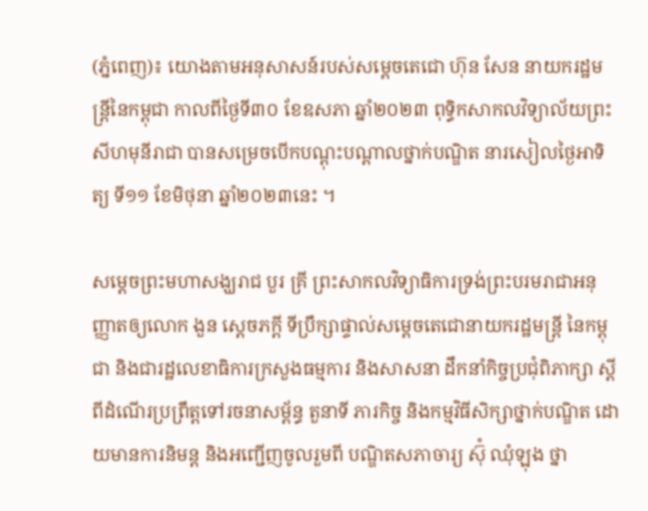(ភ្នំពេញ)៖ យោងតាមអនុសាសន៍របស់សម្តេចតេជោ ហ៊ុន សែន នាយករដ្ឋមន្ត្រីនៃកម្ពុជា កាលពីថ្ងៃទី៣០ ខែឧសភា ឆ្នាំ២០២៣ ពុទ្ធិកសាកលវិទ្យាល័យព្រះសីហមុនីរាជា បានសម្រេចបើកបណ្តុះបណ្តាលថ្នាក់បណ្ឌិត នារសៀលថ្ងៃអាទិត្យ ទី១១ ខែមិថុនា ឆ្នាំ២០២៣នេះ ។

សម្តេចព្រះមហាសង្ឃរាជ បួរ គ្រី ព្រះសាកលវិទ្យាធិការទ្រង់ព្រះបរមរាជាអនុញ្ញាតឲ្យលោក ងួន ស្តេចភក្តី ទីប្រឹក្សាផ្ទាល់សម្តេចតេជោនាយករដ្ឋមន្ត្រី នៃកម្ពុជា និងជារដ្ឋលេខាធិការក្រសួងធម្មការ និងសាសនា ដឹកនាំកិច្ចប្រជុំពិភាក្សា ស្តីពីដំណើរប្រព្រឹត្តទៅរចនាសម្ព័ន្ធ តួនាទី ភារកិច្ច និងកម្មវិធីសិក្សាថ្នាក់បណ្ឌិត ដោយមានការនិមន្ត និងអញ្ជើញចូលរួមពី បណ្ឌិតសភាចារ្យ ស៊ុំ ឈុំឡុង ថ្នា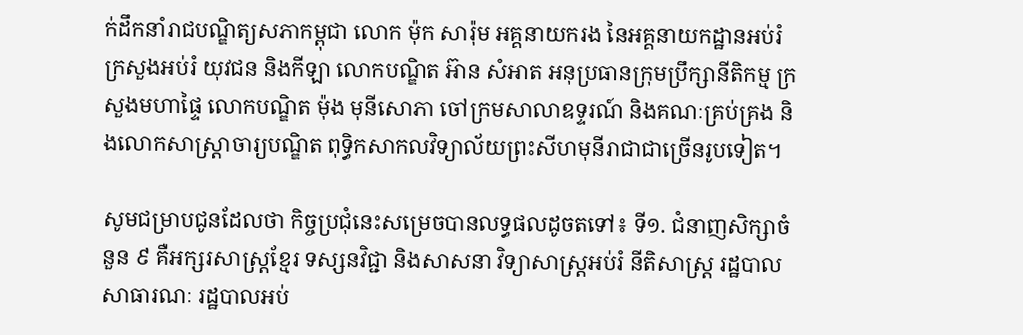ក់ដឹកនាំរាជបណ្ឌិត្យសភាកម្ពុជា លោក ម៉ុក សារ៉ុម អគ្គនាយករង នៃអគ្គនាយកដ្ឋានអប់រំ ក្រសួងអប់រំ យុវជន និងកីឡា លោកបណ្ឌិត អ៊ាន សំអាត អនុប្រធានក្រុមប្រឹក្សានីតិកម្ម ក្រសួងមហាផ្ទៃ លោកបណ្ឌិត ម៉ុង មុនីសោភា ចៅក្រមសាលាឧទ្ទរណ៍ និងគណៈគ្រប់គ្រង និងលោកសាស្ត្រាចារ្យបណ្ឌិត ពុទ្ធិកសាកលវិទ្យាល័យព្រះសីហមុនីរាជាជាច្រើនរូបទៀត។

សូមជម្រាបជូនដែលថា កិច្ចប្រជុំនេះសម្រេចបានលទ្ធផលដូចតទៅ៖ ទី១. ជំនាញសិក្សាចំនួន ៩ គឺអក្សរសាស្ត្រខ្មែរ ទស្សនវិជ្ជា និងសាសនា វិទ្យាសាស្ត្រអប់រំ នីតិសាស្ត្រ រដ្ឋបាលសាធារណៈ រដ្ឋបាលអប់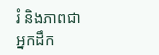រំ និងភាពជាអ្នកដឹក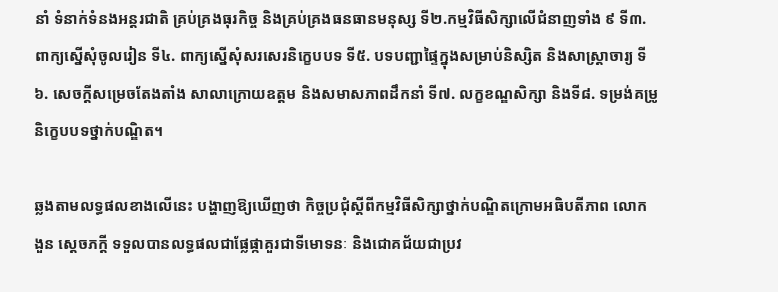នាំ ទំនាក់ទំនងអន្តរជាតិ គ្រប់គ្រងធុរកិច្ច និងគ្រប់គ្រងធនធានមនុស្ស ទី២.កម្មវិធីសិក្សាលើជំនាញទាំង ៩ ទី៣. ពាក្យស្នើសុំចូលរៀន ទី៤. ពាក្យស្នើសុំសរសេរនិក្ខេបបទ ទី៥. បទបញ្ជាផ្ទៃក្នុងសម្រាប់និស្សិត និងសាស្ត្រាចារ្យ ទី៦. សេចក្តីសម្រេចតែងតាំង សាលាក្រោយឧត្តម និងសមាសភាពដឹកនាំ ទី៧. លក្ខខណ្ឌសិក្សា និងទី៨. ទម្រង់គម្រូនិក្ខេបបទថ្នាក់បណ្ឌិត។

ឆ្លងតាមលទ្ធផលខាងលើនេះ បង្ហាញឱ្យឃើញថា កិច្ចប្រជុំស្តីពីកម្មវិធីសិក្សាថ្នាក់បណ្ឌិតក្រោមអធិបតីភាព លោក ងួន ស្តេចភក្តី ទទួលបានលទ្ធផលជាផ្លែផ្កាគួរជាទីមោទនៈ និងជោគជ័យជាប្រវ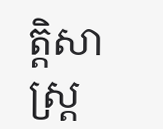ត្តិសាស្ត្រ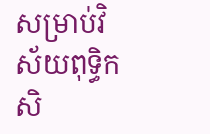សម្រាប់វិស័យពុទ្ធិកសិ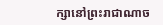ក្សានៅព្រះរាជាណាច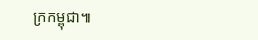ក្រកម្ពុជា៕